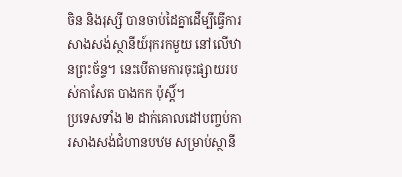ចិន និងរុស្សី បានចាប់ដៃគ្នាដើម្បីធ្វើការសាងសង់ស្ថានីយ៍រុករកមួយ នៅលើឋានព្រះច័ន្ទ។ នេះបើតាមការចុះផ្សាយរបស់កាសែត បាងកក ប៉ុស្តិ៍។
ប្រទេសទាំង ២ ដាក់គោលដៅបញ្ចប់ការសាងសង់ជំហានបឋម សម្រាប់ស្ថានី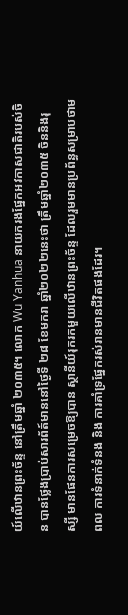យ៍លើឋានព្រះច័ន្ទ នៅត្រឹមឆ្នាំ ២០៣៥។ លោក Wu Yanhua នាយករងផ្នែកអវកាសជាតិរបស់ចិន បានថ្លែងប្រាប់សារព័ត៍មាននៅថ្ងៃទី ២៨ ខែមករា ឆ្នាំ២០២២នេះថា ត្រឹមឆ្នាំ២០៣៥ ចិននិងរុស្សី មានផែនការសម្រេចឱ្យបាន ស្ថានីយ៍រុករកមួយលើឋានព្រះច័ន្ទ ដែលរួមមានប្រព័ន្ធសម្រាបថាមពល ការទំនាក់ទំនង និង ការគាំទ្រផ្នែករស់រានមានជីវិតផងដែរ។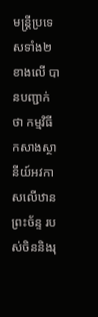មន្រ្តីប្រទេសទាំង២ខាងលើ បានបញ្ជាក់ថា កម្មវិធីកសាងស្ថានីយ៍អវកាសលើឋានព្រះច័ន្ទ របស់ចិននិងរុ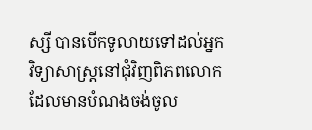ស្សី បានបើកទូលាយទៅដល់អ្នកវិទ្យាសាស្រ្តនៅជុំវិញពិភពលោក ដែលមានបំណងចង់ចូល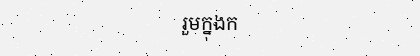រួមក្នុងក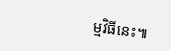ម្មវិធីនេះ៕